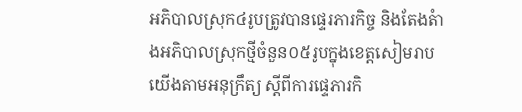អភិបាលស្រុក៤រូបត្រូវបានផ្ទេរភារកិច្ច និងតែងតំាងអភិបាលស្រុកថ្មីចំនួន០៥រូបក្នុងខេត្តសៀមរាប
យើងតាមអនុក្រឹត្យ ស្តីពីការផ្ទេភារកិ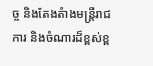ច្ច និងតែងតំាងមន្ត្រីរាជការ និងចំណារដ៏ខ្ពស់ខ្ព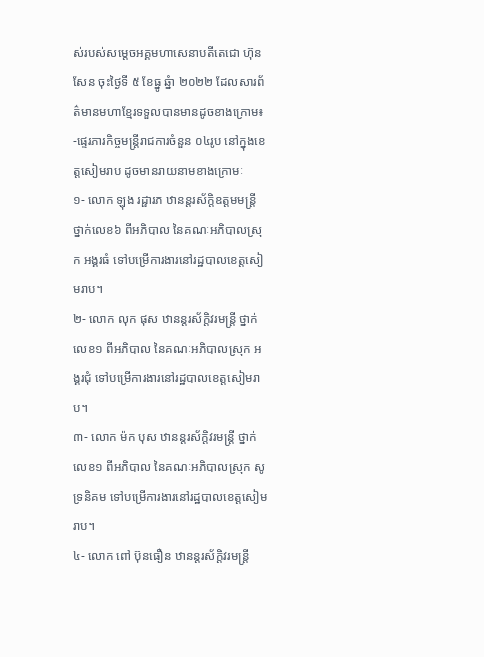ស់របស់សម្តេចអគ្គមហាសេនាបតីតេជោ ហ៊ុន សែន ចុះថ្ងៃទី ៥ ខែធ្នូ ឆ្នំា ២០២២ ដែលសារព័ត៌មានមហាខ្មែរទទួលបានមានដូចខាងក្រោម៖
-ផ្ទេរភារកិច្ចមន្ត្រីរាជការចំនួន ០៤រូប នៅក្នុងខេត្តសៀមរាប ដូចមានរាយនាមខាងក្រោមៈ
១- លោក ឡុង រដ្ផារភ ឋានន្តរស័ក្តិឧត្តមមន្ត្រី ថ្នាក់លេខ៦ ពីអភិបាល នៃគណៈអភិបាលស្រុក អង្គរធំ ទៅបម្រើការងារនៅរដ្ឋបាលខេត្តសៀមរាប។
២- លោក លុក ផុស ឋានន្តរស័ក្តិវរមន្ត្រី ថ្នាក់លេខ១ ពីអភិបាល នៃគណៈអភិបាលស្រុក អង្គរជុំ ទៅបម្រើការងារនៅរដ្ឋបាលខេត្តសៀមរាប។
៣- លោក ម៉ក បុស ឋានន្តរស័ក្តិវរមន្ត្រី ថ្នាក់លេខ១ ពីអភិបាល នៃគណៈអភិបាលស្រុក សូទ្រនិគម ទៅបម្រើការងារនៅរដ្ឋបាលខេត្តសៀមរាប។
៤- លោក ពៅ ប៊ុនធឿន ឋានន្តរស័ក្តិវរមន្ត្រី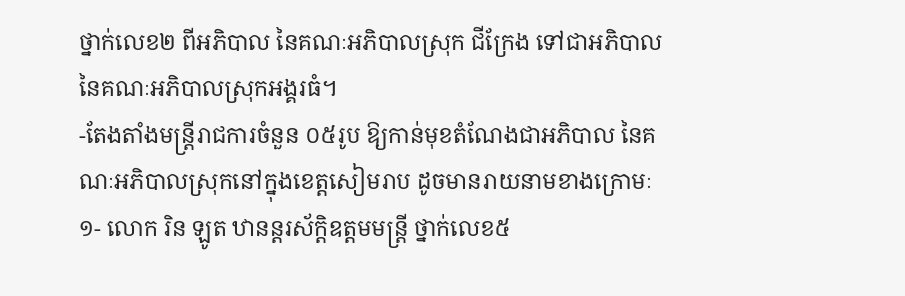ថ្នាក់លេខ២ ពីអភិបាល នៃគណៈអភិបាលស្រុក ជីក្រែង ទៅជាអភិបាល នៃគណៈអភិបាលស្រុកអង្គរធំ។
-តែងតាំងមន្ត្រីរាជការចំនួន ០៥រូប ឱ្យកាន់មុខតំណែងជាអភិបាល នៃគណៈអភិបាលស្រុកនៅក្នុងខេត្តសៀមរាប ដូចមានរាយនាមខាងក្រោមៈ
១- លោក រិន ឡូត ឋានន្តរស័ក្តិឧត្តមមន្ត្រី ថ្នាក់លេខ៥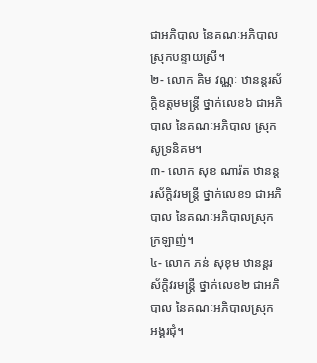ជាអភិបាល នៃគណៈអភិបាល ស្រុកបន្ទាយស្រី។
២- លោក គិម វណ្ណៈ ឋានន្តរស័ក្តិឧត្តមមន្ត្រី ថ្នាក់លេខ៦ ជាអភិបាល នៃគណៈអភិបាល ស្រុកសូទ្រនិគម។
៣- លោក សុខ ណារ៉ត ឋានន្តរស័ក្តិវរមន្ត្រី ថ្នាក់លេខ១ ជាអភិបាល នៃគណៈអភិបាលស្រុកក្រឡាញ់។
៤- លោក ភន់ សុខុម ឋានន្តរស័ក្តិវរមន្ត្រី ថ្នាក់លេខ២ ជាអភិបាល នៃគណៈអភិបាលស្រុក អង្គរជុំ។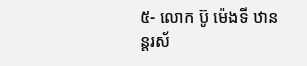៥- លោក ប៊ូ ម៉េងទី ឋានន្តរស័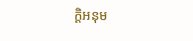ក្ដិអនុម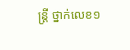ន្ត្រី ថ្នាក់លេខ១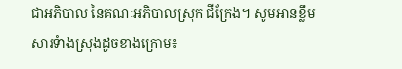ជាអភិបាល នៃគណៈអភិបាលស្រុក ជីក្រែង។ សូមអានខ្លឹមសារទំាងស្រុងដូចខាងក្រោម៖